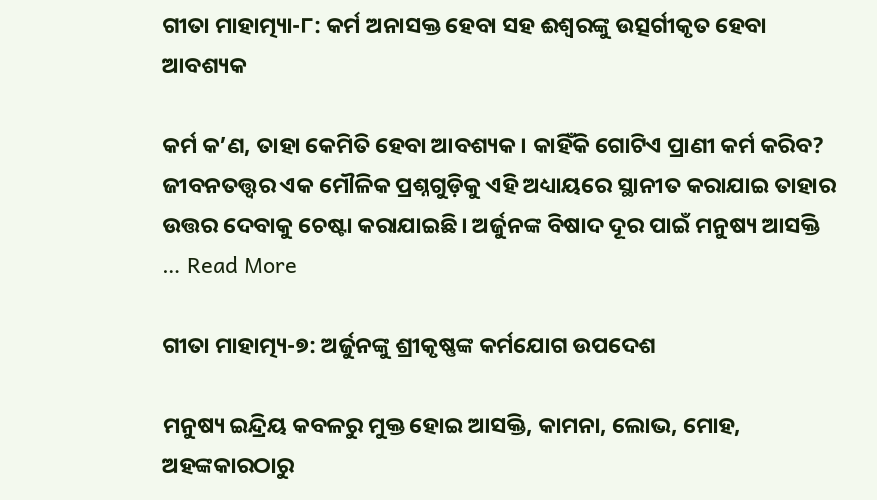ଗୀତା ମାହାତ୍ମ୍ୟା-୮: କର୍ମ ଅନାସକ୍ତ ହେବା ସହ ଈଶ୍ୱରଙ୍କୁ ଉତ୍ସର୍ଗୀକୃତ ହେବା ଆବଶ୍ୟକ

କର୍ମ କ’ଣ, ତାହା କେମିତି ହେବା ଆବଶ୍ୟକ। କାହିଁକି ଗୋଟିଏ ପ୍ରାଣୀ କର୍ମ କରିବ? ଜୀବନତତ୍ତ୍ଵର ଏକ ମୌଳିକ ପ୍ରଶ୍ନଗୁଡ଼ିକୁ ଏହି ଅଧ୍ୟାୟରେ ସ୍ଥାନୀତ କରାଯାଇ ତାହାର ଉତ୍ତର ଦେବାକୁ ଚେଷ୍ଟା କରାଯାଇଛି। ଅର୍ଜୁନଙ୍କ ବିଷାଦ ଦୂର ପାଇଁ ମନୁଷ୍ୟ ଆସକ୍ତି … Read More

ଗୀତା ମାହାତ୍ମ୍ୟ-୭: ଅର୍ଜୁନଙ୍କୁ ଶ୍ରୀକୃଷ୍ଣଙ୍କ କର୍ମଯୋଗ ଉପଦେଶ

ମନୁଷ୍ୟ ଇନ୍ଦ୍ରିୟ କବଳରୁ ମୁକ୍ତ ହୋଇ ଆସକ୍ତି, କାମନା, ଲୋଭ, ମୋହ, ଅହଙ୍କକାରଠାରୁ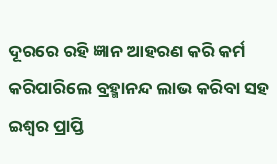ଦୂରରେ ରହି ଜ୍ଞାନ ଆହରଣ କରି କର୍ମ କରିପାରିଲେ ବ୍ରହ୍ମାନନ୍ଦ ଲାଭ କରିବା ସହ ଇଶ୍ୱର ପ୍ରାପ୍ତି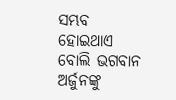ସମ୍ଭବ ହୋଇଥାଏ ବୋଲି ଭଗବାନ ଅର୍ଜୁନଙ୍କୁ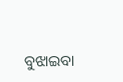ବୁଝାଇବା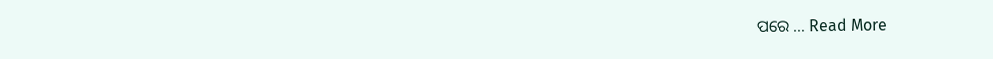ପରେ … Read More